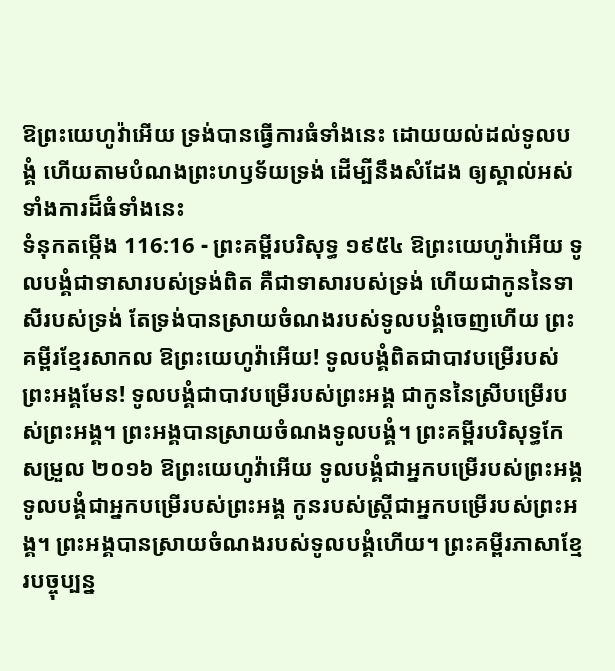ឱព្រះយេហូវ៉ាអើយ ទ្រង់បានធ្វើការធំទាំងនេះ ដោយយល់ដល់ទូលបង្គំ ហើយតាមបំណងព្រះហឫទ័យទ្រង់ ដើម្បីនឹងសំដែង ឲ្យស្គាល់អស់ទាំងការដ៏ធំទាំងនេះ
ទំនុកតម្កើង 116:16 - ព្រះគម្ពីរបរិសុទ្ធ ១៩៥៤ ឱព្រះយេហូវ៉ាអើយ ទូលបង្គំជាទាសារបស់ទ្រង់ពិត គឺជាទាសារបស់ទ្រង់ ហើយជាកូននៃទាសីរបស់ទ្រង់ តែទ្រង់បានស្រាយចំណងរបស់ទូលបង្គំចេញហើយ ព្រះគម្ពីរខ្មែរសាកល ឱព្រះយេហូវ៉ាអើយ! ទូលបង្គំពិតជាបាវបម្រើរបស់ព្រះអង្គមែន! ទូលបង្គំជាបាវបម្រើរបស់ព្រះអង្គ ជាកូននៃស្រីបម្រើរបស់ព្រះអង្គ។ ព្រះអង្គបានស្រាយចំណងទូលបង្គំ។ ព្រះគម្ពីរបរិសុទ្ធកែសម្រួល ២០១៦ ឱព្រះយេហូវ៉ាអើយ ទូលបង្គំជាអ្នកបម្រើរបស់ព្រះអង្គ ទូលបង្គំជាអ្នកបម្រើរបស់ព្រះអង្គ កូនរបស់ស្ត្រីជាអ្នកបម្រើរបស់ព្រះអង្គ។ ព្រះអង្គបានស្រាយចំណងរបស់ទូលបង្គំហើយ។ ព្រះគម្ពីរភាសាខ្មែរបច្ចុប្បន្ន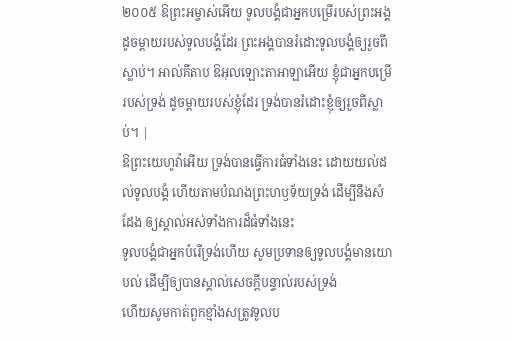២០០៥ ឱព្រះអម្ចាស់អើយ ទូលបង្គំជាអ្នកបម្រើរបស់ព្រះអង្គ ដូចម្ដាយរបស់ទូលបង្គំដែរ ព្រះអង្គបានរំដោះទូលបង្គំឲ្យរួចពីស្លាប់។ អាល់គីតាប ឱអុលឡោះតាអាឡាអើយ ខ្ញុំជាអ្នកបម្រើ របស់ទ្រង់ ដូចម្ដាយរបស់ខ្ញុំដែរ ទ្រង់បានរំដោះខ្ញុំឲ្យរួចពីស្លាប់។ |
ឱព្រះយេហូវ៉ាអើយ ទ្រង់បានធ្វើការធំទាំងនេះ ដោយយល់ដល់ទូលបង្គំ ហើយតាមបំណងព្រះហឫទ័យទ្រង់ ដើម្បីនឹងសំដែង ឲ្យស្គាល់អស់ទាំងការដ៏ធំទាំងនេះ
ទូលបង្គំជាអ្នកបំរើទ្រង់ហើយ សូមប្រទានឲ្យទូលបង្គំមានយោបល់ ដើម្បីឲ្យបានស្គាល់សេចក្ដីបន្ទាល់របស់ទ្រង់
ហើយសូមកាត់ពួកខ្មាំងសត្រូវទូលប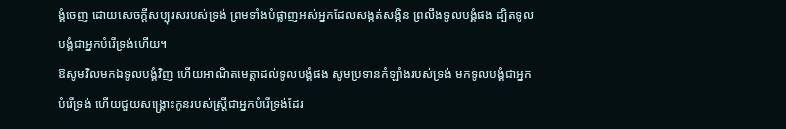ង្គំចេញ ដោយសេចក្ដីសប្បុរសរបស់ទ្រង់ ព្រមទាំងបំផ្លាញអស់អ្នកដែលសង្កត់សង្កិន ព្រលឹងទូលបង្គំផង ដ្បិតទូលបង្គំជាអ្នកបំរើទ្រង់ហើយ។
ឱសូមវិលមកឯទូលបង្គំវិញ ហើយអាណិតមេត្តាដល់ទូលបង្គំផង សូមប្រទានកំឡាំងរបស់ទ្រង់ មកទូលបង្គំជាអ្នកបំរើទ្រង់ ហើយជួយសង្គ្រោះកូនរបស់ស្ត្រីជាអ្នកបំរើទ្រង់ដែរ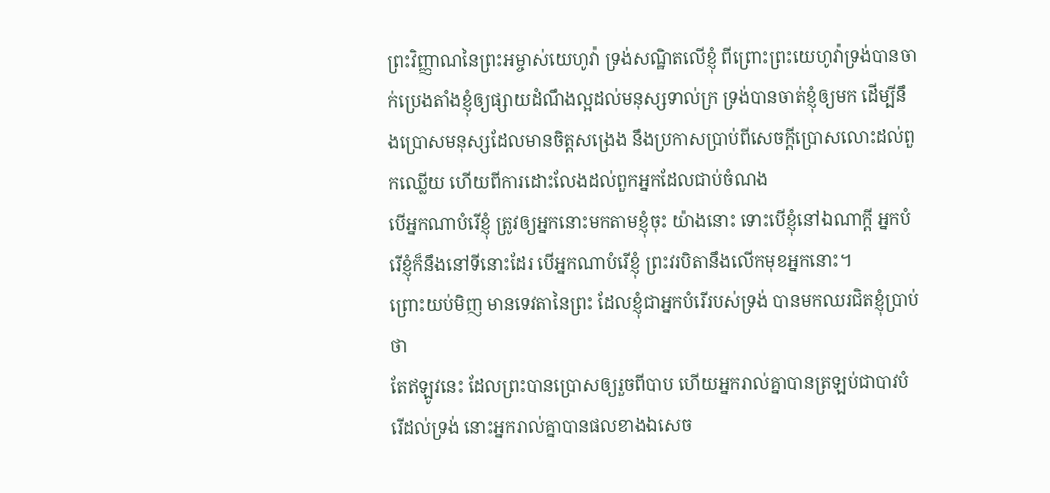ព្រះវិញ្ញាណនៃព្រះអម្ចាស់យេហូវ៉ា ទ្រង់សណ្ឋិតលើខ្ញុំ ពីព្រោះព្រះយេហូវ៉ាទ្រង់បានចាក់ប្រេងតាំងខ្ញុំឲ្យផ្សាយដំណឹងល្អដល់មនុស្សទាល់ក្រ ទ្រង់បានចាត់ខ្ញុំឲ្យមក ដើម្បីនឹងប្រោសមនុស្សដែលមានចិត្តសង្រេង នឹងប្រកាសប្រាប់ពីសេចក្ដីប្រោសលោះដល់ពួកឈ្លើយ ហើយពីការដោះលែងដល់ពួកអ្នកដែលជាប់ចំណង
បើអ្នកណាបំរើខ្ញុំ ត្រូវឲ្យអ្នកនោះមកតាមខ្ញុំចុះ យ៉ាងនោះ ទោះបើខ្ញុំនៅឯណាក្តី អ្នកបំរើខ្ញុំក៏នឹងនៅទីនោះដែរ បើអ្នកណាបំរើខ្ញុំ ព្រះវរបិតានឹងលើកមុខអ្នកនោះ។
ព្រោះយប់មិញ មានទេវតានៃព្រះ ដែលខ្ញុំជាអ្នកបំរើរបស់ទ្រង់ បានមកឈរជិតខ្ញុំប្រាប់ថា
តែឥឡូវនេះ ដែលព្រះបានប្រោសឲ្យរួចពីបាប ហើយអ្នករាល់គ្នាបានត្រឡប់ជាបាវបំរើដល់ទ្រង់ នោះអ្នករាល់គ្នាបានផលខាងឯសេច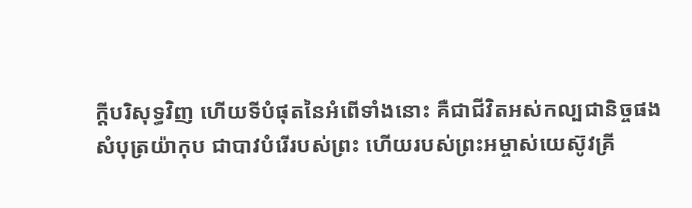ក្ដីបរិសុទ្ធវិញ ហើយទីបំផុតនៃអំពើទាំងនោះ គឺជាជីវិតអស់កល្បជានិច្ចផង
សំបុត្រយ៉ាកុប ជាបាវបំរើរបស់ព្រះ ហើយរបស់ព្រះអម្ចាស់យេស៊ូវគ្រី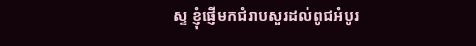ស្ទ ខ្ញុំផ្ញើមកជំរាបសួរដល់ពូជអំបូរ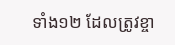ទាំង១២ ដែលត្រូវខ្ចា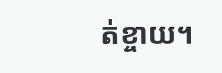ត់ខ្ចាយ។